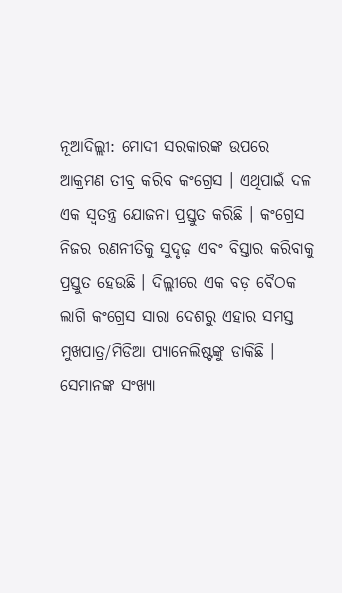ନୂଆଦିଲ୍ଲୀ: ମୋଦୀ ସରକାରଙ୍କ ଉପରେ ଆକ୍ରମଣ ତୀବ୍ର କରିବ କଂଗ୍ରେସ । ଏଥିପାଇଁ ଦଳ ଏକ ସ୍ୱତନ୍ତ୍ର ଯୋଜନା ପ୍ରସ୍ତୁତ କରିଛି । କଂଗ୍ରେସ ନିଜର ରଣନୀତିକୁ ସୁଦୃଢ଼ ଏବଂ ବିସ୍ତାର କରିବାକୁ ପ୍ରସ୍ତୁତ ହେଉଛି । ଦିଲ୍ଲୀରେ ଏକ ବଡ଼ ବୈଠକ ଲାଗି କଂଗ୍ରେସ ସାରା ଦେଶରୁ ଏହାର ସମସ୍ତ ମୁଖପାତ୍ର/ମିଡିଆ ପ୍ୟାନେଲିଷ୍ଟଙ୍କୁ ଡାକିଛି । ସେମାନଙ୍କ ସଂଖ୍ୟା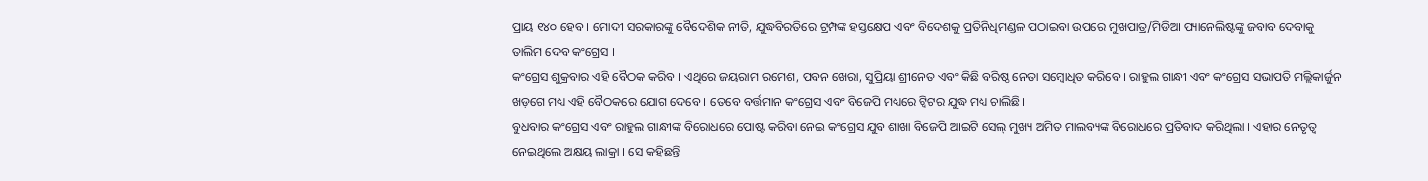ପ୍ରାୟ ୧୪୦ ହେବ । ମୋଦୀ ସରକାରଙ୍କୁ ବୈଦେଶିକ ନୀତି, ଯୁଦ୍ଧବିରତିରେ ଟ୍ରମ୍ପଙ୍କ ହସ୍ତକ୍ଷେପ ଏବଂ ବିଦେଶକୁ ପ୍ରତିନିଧିମଣ୍ଡଳ ପଠାଇବା ଉପରେ ମୁଖପାତ୍ର/ମିଡିଆ ପ୍ୟାନେଲିଷ୍ଟଙ୍କୁ ଜବାବ ଦେବାକୁ ତାଲିମ ଦେବ କଂଗ୍ରେସ ।
କଂଗ୍ରେସ ଶୁକ୍ରବାର ଏହି ବୈଠକ କରିବ । ଏଥିରେ ଜୟରାମ ରମେଶ, ପବନ ଖେରା, ସୁପ୍ରିୟା ଶ୍ରୀନେତ ଏବଂ କିଛି ବରିଷ୍ଠ ନେତା ସମ୍ବୋଧିତ କରିବେ । ରାହୁଲ ଗାନ୍ଧୀ ଏବଂ କଂଗ୍ରେସ ସଭାପତି ମଲ୍ଲିକାର୍ଜୁନ ଖଡ଼ଗେ ମଧ୍ୟ ଏହି ବୈଠକରେ ଯୋଗ ଦେବେ । ତେବେ ବର୍ତ୍ତମାନ କଂଗ୍ରେସ ଏବଂ ବିଜେପି ମଧ୍ୟରେ ଟ୍ବିଟର ଯୁଦ୍ଧ ମଧ୍ୟ ଚାଲିଛି।
ବୁଧବାର କଂଗ୍ରେସ ଏବଂ ରାହୁଲ ଗାନ୍ଧୀଙ୍କ ବିରୋଧରେ ପୋଷ୍ଟ କରିବା ନେଇ କଂଗ୍ରେସ ଯୁବ ଶାଖା ବିଜେପି ଆଇଟି ସେଲ୍ ମୁଖ୍ୟ ଅମିତ ମାଲବ୍ୟଙ୍କ ବିରୋଧରେ ପ୍ରତିବାଦ କରିଥିଲା । ଏହାର ନେତୃତ୍ୱ ନେଇଥିଲେ ଅକ୍ଷୟ ଲାକ୍ରା । ସେ କହିଛନ୍ତି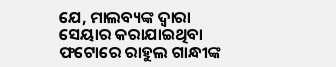ଯେ, ମାଲବ୍ୟଙ୍କ ଦ୍ୱାରା ସେୟାର କରାଯାଇଥିବା ଫଟୋରେ ରାହୁଲ ଗାନ୍ଧୀଙ୍କ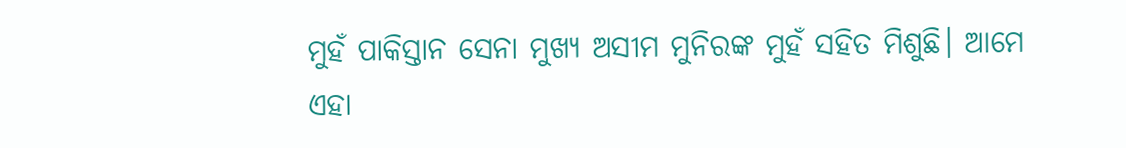ମୁହଁ ପାକିସ୍ତାନ ସେନା ମୁଖ୍ୟ ଅସୀମ ମୁନିରଙ୍କ ମୁହଁ ସହିତ ମିଶୁଛି। ଆମେ ଏହା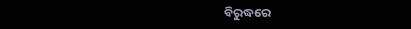ବିରୁଦ୍ଧରେ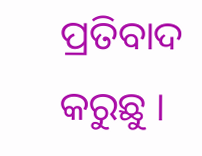ପ୍ରତିବାଦ କରୁଛୁ ।